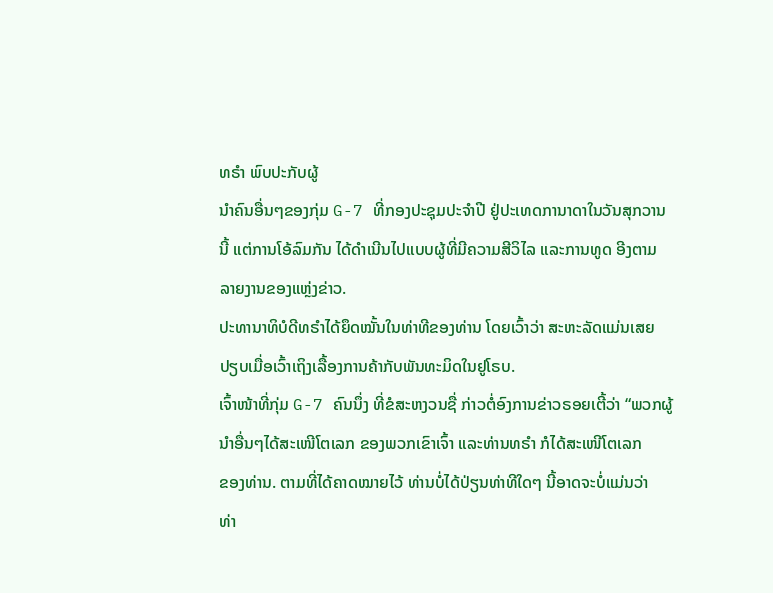ທຣຳ ພົບປະກັບຜູ້
ນຳຄົນອື່ນໆຂອງກຸ່ມ G-7 ທີ່ກອງປະຊຸມປະຈຳປີ ຢູ່ປະເທດການາດາໃນວັນສຸກວານ
ນີ້ ແຕ່ການໂອ້ລົມກັນ ໄດ້ດຳເນີນໄປແບບຜູ້ທີ່ມີຄວາມສີວິໄລ ແລະການທູດ ອີງຕາມ
ລາຍງານຂອງແຫຼ່ງຂ່າວ.
ປະທານາທິບໍດີທຣຳໄດ້ຍຶດໝັ້ນໃນທ່າທີຂອງທ່ານ ໂດຍເວົ້າວ່າ ສະຫະລັດແມ່ນເສຍ
ປຽບເມື່ອເວົ້າເຖິງເລື້ອງການຄ້າກັບພັນທະມິດໃນຢູໂຣບ.
ເຈົ້າໜ້າທີ່ກຸ່ມ G-7 ຄົນນຶ່ງ ທີ່ຂໍສະຫງວນຊື່ ກ່າວຕໍ່ອົງການຂ່າວຣອຍເຕີ້ວ່າ “ພວກຜູ້
ນຳອື່ນໆໄດ້ສະເໜີໂຕເລກ ຂອງພວກເຂົາເຈົ້າ ແລະທ່ານທຣຳ ກໍໄດ້ສະເໜີໂຕເລກ
ຂອງທ່ານ. ຕາມທີ່ໄດ້ຄາດໝາຍໄວ້ ທ່ານບໍ່ໄດ້ປ່ຽນທ່າທີໃດໆ ນີ້ອາດຈະບໍ່ແມ່ນວ່າ
ທ່າ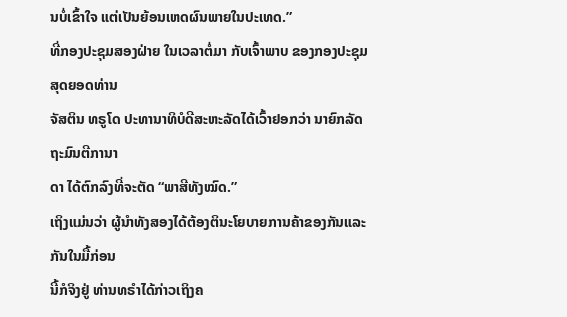ນບໍ່ເຂົ້າໃຈ ແຕ່ເປັນຍ້ອນເຫດຜົນພາຍໃນປະເທດ.”
ທີ່ກອງປະຊຸມສອງຝ່າຍ ໃນເວລາຕໍ່ມາ ກັບເຈົ້າພາບ ຂອງກອງປະຊຸມສຸດຍອດທ່ານ
ຈັສຕິນ ທຣູໂດ ປະທານາທິບໍດີສະຫະລັດໄດ້ເວົ້າຢອກວ່າ ນາຍົກລັດຖະມົນຕີການາ
ດາ ໄດ້ຕົກລົງທີ່ຈະຕັດ “ພາສີທັງໝົດ.”
ເຖິງແມ່ນວ່າ ຜູ້ນຳທັງສອງໄດ້ຕ້ອງຕິນະໂຍບາຍການຄ້າຂອງກັນແລະກັນໃນມື້ກ່ອນ
ນີ້ກໍຈິງຢູ່ ທ່ານທຣຳໄດ້ກ່າວເຖິງຄ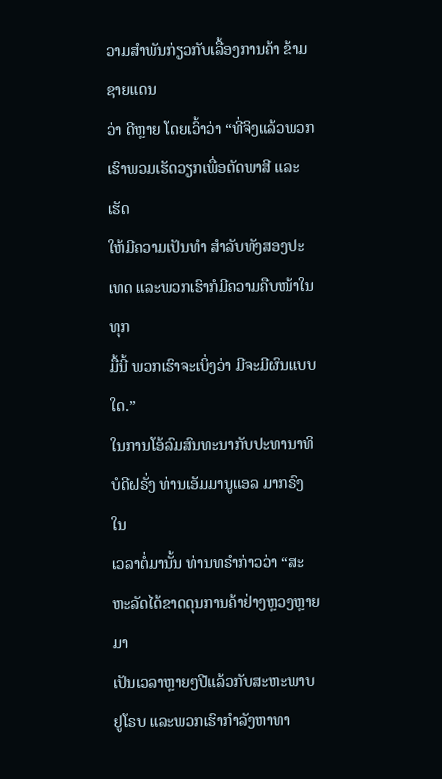ວາມສຳພັນກ່ຽວກັບເລື້ອງການຄ້າ ຂ້າມຊາຍແດນ
ວ່າ ດີຫຼາຍ ໂດຍເວົ້າວ່າ “ທີ່ຈິງແລ້ວພວກເຮົາພວມເຮັດວຽກເພື່ອຕັດພາສີ ແລະເຮັດ
ໃຫ້ມີຄວາມເປັນທຳ ສຳລັບທັງສອງປະເທດ ແລະພວກເຮົາກໍມີຄວາມຄືບໜ້າໃນທຸກ
ມື້ນີ້ ພວກເຮົາຈະເບິ່ງວ່າ ມີຈະມີຜົນແບບໃດ.”
ໃນການໂອ້ລົມສົນທະນາກັບປະທານາທິບໍດີຝຣັ່ງ ທ່ານເອັມມານູແອລ ມາກຣົງ ໃນ
ເວລາຕໍ່ມານັ້ນ ທ່ານທຣຳກ່າວວ່າ “ສະຫະລັດໄດ້ຂາດດຸນການຄ້າຢ່າງຫຼວງຫຼາຍມາ
ເປັນເວລາຫຼາຍໆປີແລ້ວກັບສະຫະພາບຢູໂຣບ ແລະພວກເຮົາກຳລັງຫາທາ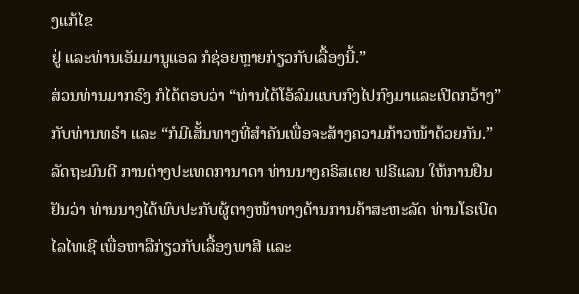ງແກ້ໄຂ
ຢູ່ ແລະທ່ານເອັມມານູແອລ ກໍຊ່ອຍຫຼາຍກ່ຽວກັບເລື້ອງນີ້.”
ສ່ວນທ່ານມາກຣົງ ກໍໄດ້ຕອບວ່າ “ທ່ານໄດ້ໂອ້ລົມແບບກົງໄປກົງມາແລະເປີດກວ້າງ” ກັບທ່ານທຣຳ ແລະ “ກໍມີເສັ້ນທາງທີ່ສຳຄັນເພື່ອຈະສ້າງຄວາມກ້າວໜ້າດ້ວຍກັນ.”
ລັດຖະມົນຕີ ການຕ່າງປະເທດການາດາ ທ່ານນາງຄຣິສເຕຍ ຟຣີແລນ ໃຫ້ການຢືນ
ຢັນວ່າ ທ່ານນາງໄດ້ພົບປະກັບຜູ້ຕາງໜ້າທາງດ້ານການຄ້າສະຫະລັດ ທ່ານໂຣເບີດ
ໄລໄທເຊີ ເພື່ອຫາລືກ່ຽວກັບເລື້ອງພາສີ ແລະ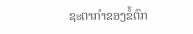ຊະຕາກຳຂອງຂໍ້ຕົກ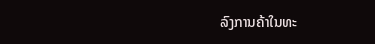ລົງການຄ້າໃນທະ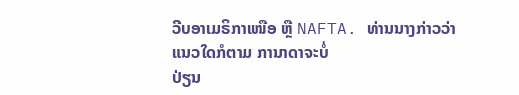ວີບອາເມຣິກາເໜືອ ຫຼື NAFTA. ທ່ານນາງກ່າວວ່າ ແນວໃດກໍຕາມ ການາດາຈະບໍ່
ປ່ຽນ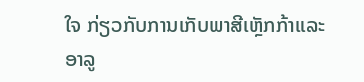ໃຈ ກ່ຽວກັບການເກັບພາສີເຫຼັກກ້າແລະອາລູ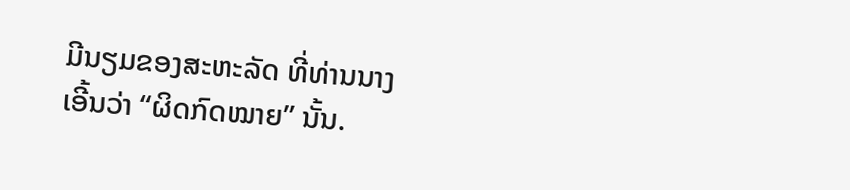ມີນຽມຂອງສະຫະລັດ ທີ່ທ່ານນາງ
ເອີ້ນວ່າ “ຜິດກົດໝາຍ” ນັ້ນ.